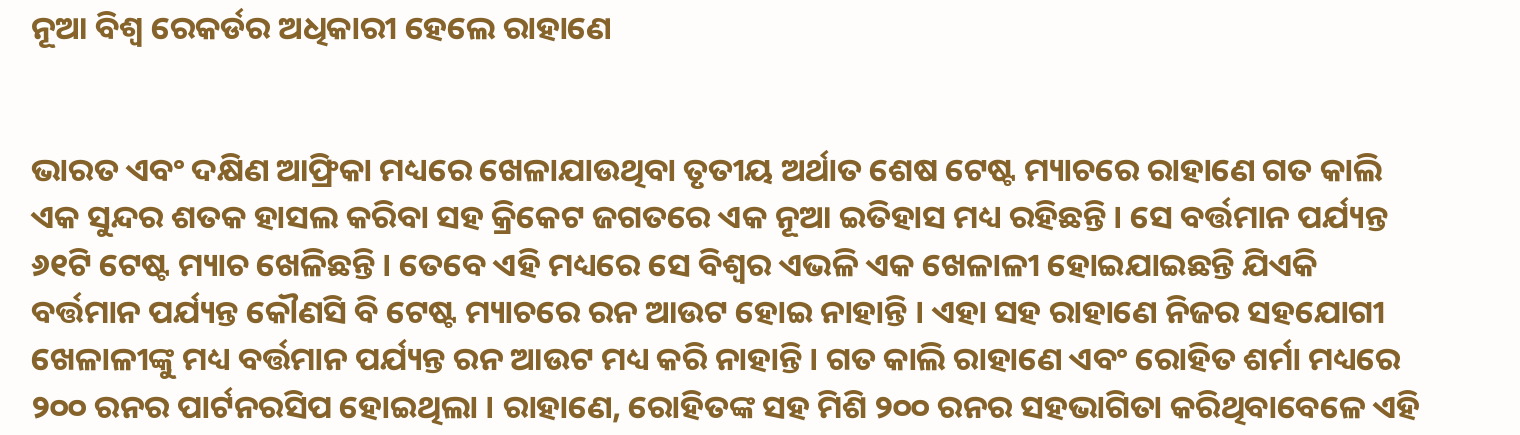ନୂଆ ବିଶ୍ୱ ରେକର୍ଡର ଅଧିକାରୀ ହେଲେ ରାହାଣେ


ଭାରତ ଏବଂ ଦକ୍ଷିଣ ଆଫ୍ରିକା ମଧ୍ୟରେ ଖେଳାଯାଉଥିବା ତୃତୀୟ ଅର୍ଥାତ ଶେଷ ଟେଷ୍ଟ ମ୍ୟାଚରେ ରାହାଣେ ଗତ କାଲି ଏକ ସୁନ୍ଦର ଶତକ ହାସଲ କରିବା ସହ କ୍ରିକେଟ ଜଗତରେ ଏକ ନୂଆ ଇତିହାସ ମଧ୍ୟ ରହିଛନ୍ତି । ସେ ବର୍ତ୍ତମାନ ପର୍ଯ୍ୟନ୍ତ ୬୧ଟି ଟେଷ୍ଟ ମ୍ୟାଚ ଖେଳିଛନ୍ତି । ତେବେ ଏହି ମଧ୍ୟରେ ସେ ବିଶ୍ୱର ଏଭଳି ଏକ ଖେଳାଳୀ ହୋଇଯାଇଛନ୍ତି ଯିଏକି ବର୍ତ୍ତମାନ ପର୍ଯ୍ୟନ୍ତ କୌଣସି ବି ଟେଷ୍ଟ ମ୍ୟାଚରେ ରନ ଆଉଟ ହୋଇ ନାହାନ୍ତି । ଏହା ସହ ରାହାଣେ ନିଜର ସହଯୋଗୀ ଖେଳାଳୀଙ୍କୁ ମଧ୍ୟ ବର୍ତ୍ତମାନ ପର୍ଯ୍ୟନ୍ତ ରନ ଆଉଟ ମଧ୍ୟ କରି ନାହାନ୍ତି । ଗତ କାଲି ରାହାଣେ ଏବଂ ରୋହିତ ଶର୍ମା ମଧ୍ୟରେ ୨୦୦ ରନର ପାର୍ଟନରସିପ ହୋଇଥିଲା । ରାହାଣେ, ରୋହିତଙ୍କ ସହ ମିଶି ୨୦୦ ରନର ସହଭାଗିତା କରିଥିବାବେଳେ ଏହି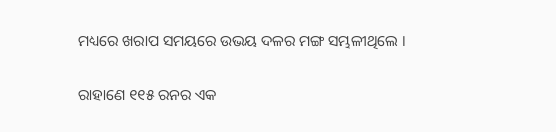ମଧ୍ୟରେ ଖରାପ ସମୟରେ ଉଭୟ ଦଳର ମଙ୍ଗ ସମ୍ଭଳୀଥିଲେ ।

ରାହାଣେ ୧୧୫ ରନର ଏକ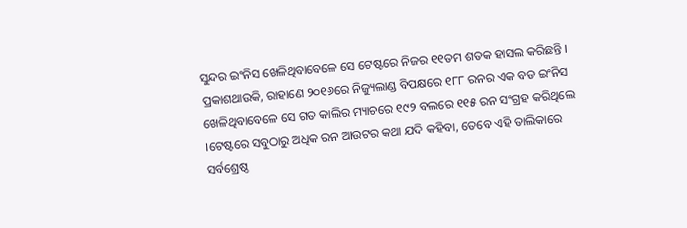ସୁନ୍ଦର ଇଂନିସ ଖେଳିଥିବାବେଳେ ସେ ଟେଷ୍ଟରେ ନିଜର ୧୧ତମ ଶତକ ହାସଲ କରିଛନ୍ତି । ପ୍ରକାଶଥାଉକି, ରାହାଣେ ୨୦୧୬ରେ ନିଜ୍ୟୁଲାଣ୍ଡ ବିପକ୍ଷରେ ୧୮୮ ରନର ଏକ ବଡ ଇଂନିସ ଖେଳିଥିବାବେଳେ ସେ ଗତ କାଲିର ମ୍ୟାଚରେ ୧୯୨ ବଲରେ ୧୧୫ ରନ ସଂଗ୍ରହ କରିଥିଲେ ।ଟେଷ୍ଟରେ ସବୁଠାରୁ ଅଧିକ ରନ ଆଉଟର କଥା ଯଦି କହିବା, ତେବେ ଏହି ତାଲିକାରେ ସର୍ବଶ୍ରେଷ୍ଠ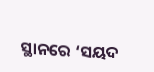ସ୍ଥାନରେ ‘ସୟଦ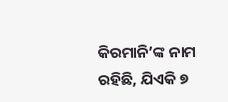କିରମାନି’ଙ୍କ ନାମ ରହିଛି, ଯିଏକି ୭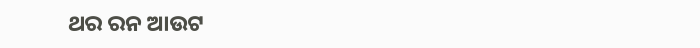ଥର ରନ ଆଉଟ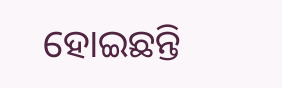ହୋଇଛନ୍ତି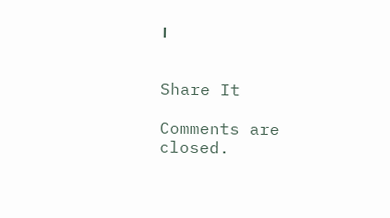।


Share It

Comments are closed.